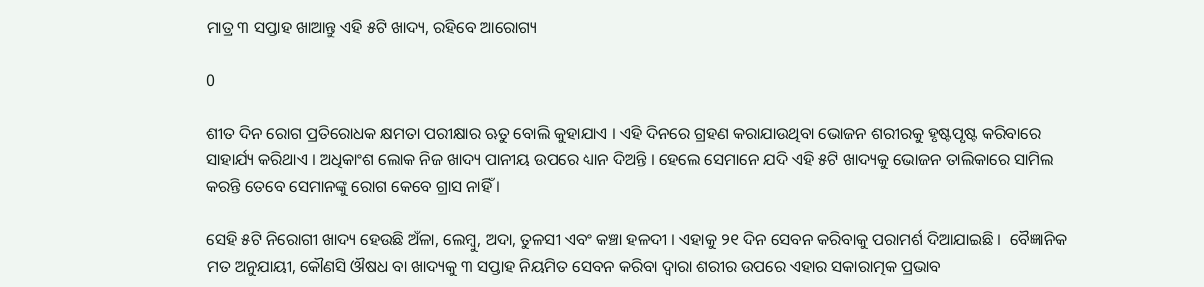ମାତ୍ର ୩ ସପ୍ତାହ ଖାଆନ୍ତୁ ଏହି ୫ଟି ଖାଦ୍ୟ, ରହିବେ ଆରୋଗ୍ୟ

0

ଶୀତ ଦିନ ରୋଗ ପ୍ରତିରୋଧକ କ୍ଷମତା ପରୀକ୍ଷାର ଋତୁ ବୋଲି କୁହାଯାଏ । ଏହି ଦିନରେ ଗ୍ରହଣ କରାଯାଉଥିବା ଭୋଜନ ଶରୀରକୁ ହୃଷ୍ଟପୃଷ୍ଟ କରିବାରେ ସାହାର୍ଯ୍ୟ କରିଥାଏ । ଅଧିକାଂଶ ଲୋକ ନିଜ ଖାଦ୍ୟ ପାନୀୟ ଉପରେ ଧ୍ୟାନ ଦିଅନ୍ତି । ହେଲେ ସେମାନେ ଯଦି ଏହି ୫ଟି ଖାଦ୍ୟକୁ ଭୋଜନ ତାଲିକାରେ ସାମିଲ କରନ୍ତି ତେବେ ସେମାନଙ୍କୁ ରୋଗ କେବେ ଗ୍ରାସ ନାହିଁ ।

ସେହି ୫ଟି ନିରୋଗୀ ଖାଦ୍ୟ ହେଉଛି ଅଁଳା, ଲେମ୍ବୁ, ଅଦା, ତୁଳସୀ ଏବଂ କଞ୍ଚା ହଳଦୀ । ଏହାକୁ ୨୧ ଦିନ ସେବନ କରିବାକୁ ପରାମର୍ଶ ଦିଆଯାଇଛି ।  ବୈଜ୍ଞାନିକ ମତ ଅନୁଯାୟୀ, କୌଣସି ଔଷଧ ବା ଖାଦ୍ୟକୁ ୩ ସପ୍ତାହ ନିୟମିତ ସେବନ କରିବା ଦ୍ବାରା ଶରୀର ଉପରେ ଏହାର ସକାରାତ୍ମକ ପ୍ରଭାବ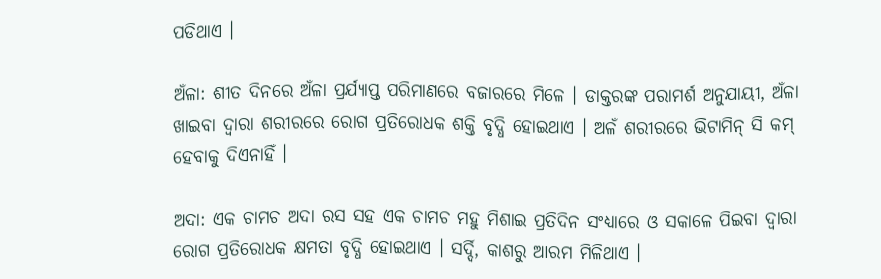ପଡିଥାଏ ।

ଅଁଳା: ଶୀତ ଦିନରେ ଅଁଳା ପ୍ରର୍ଯ୍ୟାପ୍ତ ପରିମାଣରେ ବଜାରରେ ମିଳେ । ଡାକ୍ତରଙ୍କ ପରାମର୍ଶ ଅନୁଯାୟୀ, ଅଁଳା ଖାଇବା ଦ୍ବାରା ଶରୀରରେ ରୋଗ ପ୍ରତିରୋଧକ ଶକ୍ତି ବୃଦ୍ଧି ହୋଇଥାଏ । ଅଳଁ ଶରୀରରେ ଭିଟାମିନ୍ ସି କମ୍ ହେବାକୁ ଦିଏନାହିଁ ।

ଅଦା: ଏକ ଚାମଚ ଅଦା ରସ ସହ ଏକ ଚାମଚ ମହୁ ମିଶାଇ ପ୍ରତିଦିନ ସଂଧ୍ୟାରେ ଓ ସକାଳେ ପିଇବା ଦ୍ବାରା ରୋଗ ପ୍ରତିରୋଧକ କ୍ଷମତା ବୃଦ୍ଧି ହୋଇଥାଏ । ସର୍ଦ୍ଦି, କାଶରୁ ଆରମ ମିଳିଥାଏ ।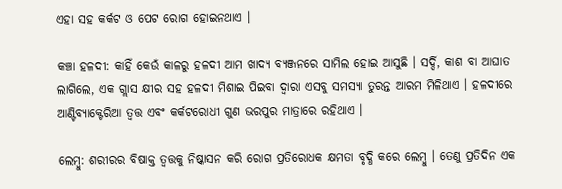ଏହା ସହ କର୍କଟ ଓ ପେଟ ରୋଗ ହୋଇନଥାଏ ।

କଞ୍ଚା ହଳଦୀ: କାହିଁ କେଉଁ କାଳରୁ ହଳଦୀ ଆମ ଖାଦ୍ୟ ବ୍ୟଞ୍ଜନରେ ସାମିଲ ହୋଇ ଆସୁଛି । ସର୍ଦ୍ଦି, କାଶ ବା ଆଘାତ ଲାଗିଲେ, ଏକ ଗ୍ଲାସ କ୍ଷୀର ସହ ହଳଦୀ ମିଶାଇ ପିଇବା ଦ୍ବାରା ଏସବୁ ସମସ୍ୟା ତୁରନ୍ତ ଆରମ ମିଳିଥାଏ । ହଳଦୀରେ ଆଣ୍ଟିବ୍ୟାକ୍ଟେରିଆ ତ୍ବତ୍ତ ଏବଂ କର୍କଟରୋଧୀ ଗୁଣ ଭରପୁର ମାତ୍ରାରେ ରହିଥାଏ ।

ଲେମ୍ବୁ: ଶରୀରର ବିଷାକ୍ତ ତ୍ବତ୍ତକୁ ନିଷ୍କାସନ କରି ରୋଗ ପ୍ରତିରୋଧକ କ୍ଷମତା ବୃଦ୍ଧି କରେ ଲେମ୍ବୁ । ତେଣୁ ପ୍ରତିଦିନ ଏକ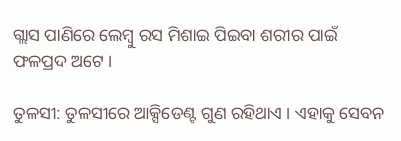ଗ୍ଲାସ ପାଣିରେ ଲେମ୍ବୁ ରସ ମିଶାଇ ପିଇବା ଶରୀର ପାଇଁ ଫଳପ୍ରଦ ଅଟେ ।

ତୁଳସୀ: ତୁଳସୀରେ ଆକ୍ସିଡେଣ୍ଟ ଗୁଣ ରହିଥାଏ । ଏହାକୁ ସେବନ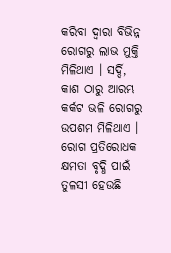କରିବା ଦ୍ବାରା ବିଭିନ୍ନ ରୋଗରୁ ଲାଭ ମୁକ୍ତି ମିଳିଥାଏ । ସର୍ଦ୍ଦି, କାଶ ଠାରୁ ଆରମ୍ଭ କର୍କଟ ଭଳି ରୋଗରୁ ଉପଶମ ମିଳିଥାଏ । ରୋଗ ପ୍ରତିରୋଧକ କ୍ଷମତା ବୃଦ୍ଧି ପାଇଁ ତୁଳସୀ ହେଉଛି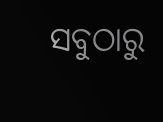ସବୁଠାରୁ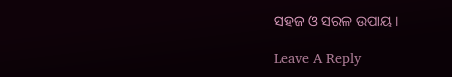ସହଜ ଓ ସରଳ ଉପାୟ ।

Leave A Reply